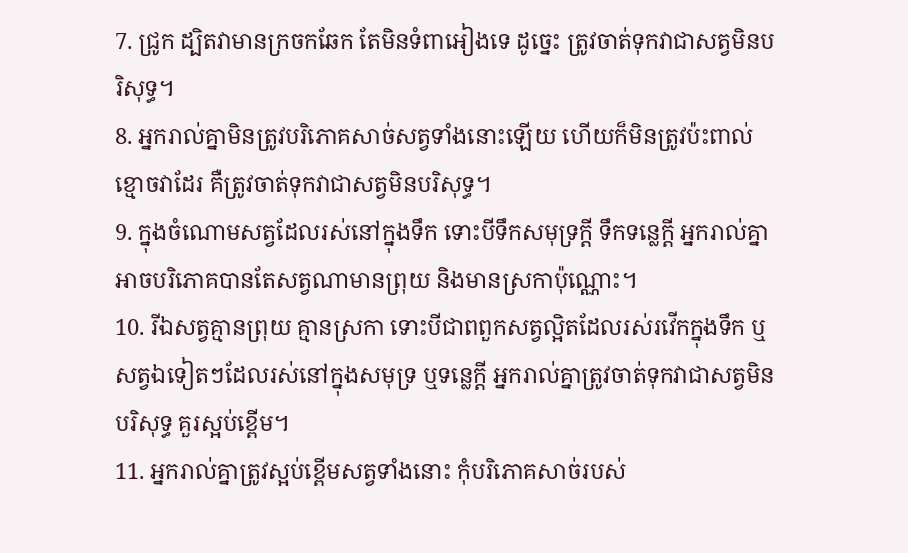7. ជ្រូក ដ្បិតវាមានក្រចកឆែក តែមិនទំពាអៀងទេ ដូច្នេះ ត្រូវចាត់ទុកវាជាសត្វមិនបរិសុទ្ធ។
8. អ្នករាល់គ្នាមិនត្រូវបរិភោគសាច់សត្វទាំងនោះឡើយ ហើយក៏មិនត្រូវប៉ះពាល់ខ្មោចវាដែរ គឺត្រូវចាត់ទុកវាជាសត្វមិនបរិសុទ្ធ។
9. ក្នុងចំណោមសត្វដែលរស់នៅក្នុងទឹក ទោះបីទឹកសមុទ្រក្ដី ទឹកទន្លេក្ដី អ្នករាល់គ្នាអាចបរិភោគបានតែសត្វណាមានព្រុយ និងមានស្រកាប៉ុណ្ណោះ។
10. រីឯសត្វគ្មានព្រុយ គ្មានស្រកា ទោះបីជាពពួកសត្វល្អិតដែលរស់រវើកក្នុងទឹក ឬសត្វឯទៀតៗដែលរស់នៅក្នុងសមុទ្រ ឬទន្លេក្ដី អ្នករាល់គ្នាត្រូវចាត់ទុកវាជាសត្វមិនបរិសុទ្ធ គួរស្អប់ខ្ពើម។
11. អ្នករាល់គ្នាត្រូវស្អប់ខ្ពើមសត្វទាំងនោះ កុំបរិភោគសាច់របស់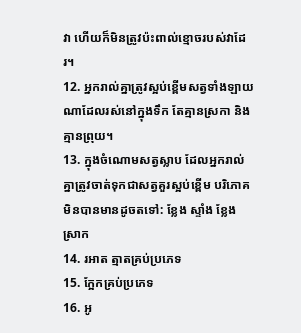វា ហើយក៏មិនត្រូវប៉ះពាល់ខ្មោចរបស់វាដែរ។
12. អ្នករាល់គ្នាត្រូវស្អប់ខ្ពើមសត្វទាំងឡាយណាដែលរស់នៅក្នុងទឹក តែគ្មានស្រកា និងគ្មានព្រុយ។
13. ក្នុងចំណោមសត្វស្លាប ដែលអ្នករាល់គ្នាត្រូវចាត់ទុកជាសត្វគួរស្អប់ខ្ពើម បរិភោគមិនបានមានដូចតទៅ: ខ្លែង ស្ទាំង ខ្លែងស្រាក
14. រអាត ត្មាតគ្រប់ប្រភេទ
15. ក្អែកគ្រប់ប្រភេទ
16. អូ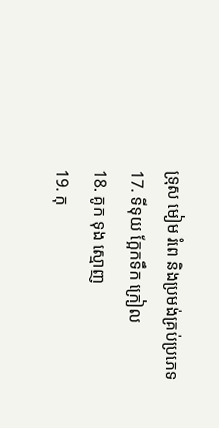ទ្រុស មៀម រំពេ និងប្រមង់គ្រប់ប្រភេទ
17. ទីទុយ ក្អែកទឹក ក្រៀល
18. គូក ទុង ស្មោញ
19. កុ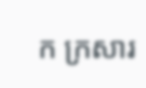ក ក្រសារ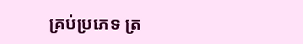គ្រប់ប្រភេទ ត្រ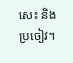សេះ និងប្រចៀវ។